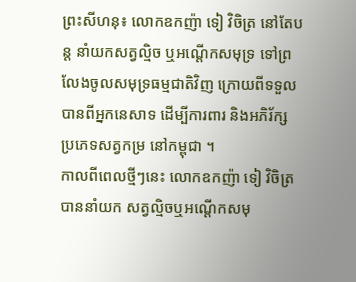ព្រះសីហនុ៖ លោកឧកញ៉ា ទៀ វិចិត្រ នៅតែបន្ត នាំយកសត្វល្មិច ឬអណ្តើកសមុទ្រ ទៅព្រលែងចូលសមុទ្រធម្មជាតិវិញ ក្រោយពីទទួលបានពីអ្នកនេសាទ ដើម្បីការពារ និងអភិរ័ក្ស ប្រភេទសត្វកម្រ នៅកម្ពុជា ។
កាលពីពេលថ្មីៗនេះ លោកឧកញ៉ា ទៀ វិចិត្រ បាននាំយក សត្វល្មិចឬអណ្តើកសមុ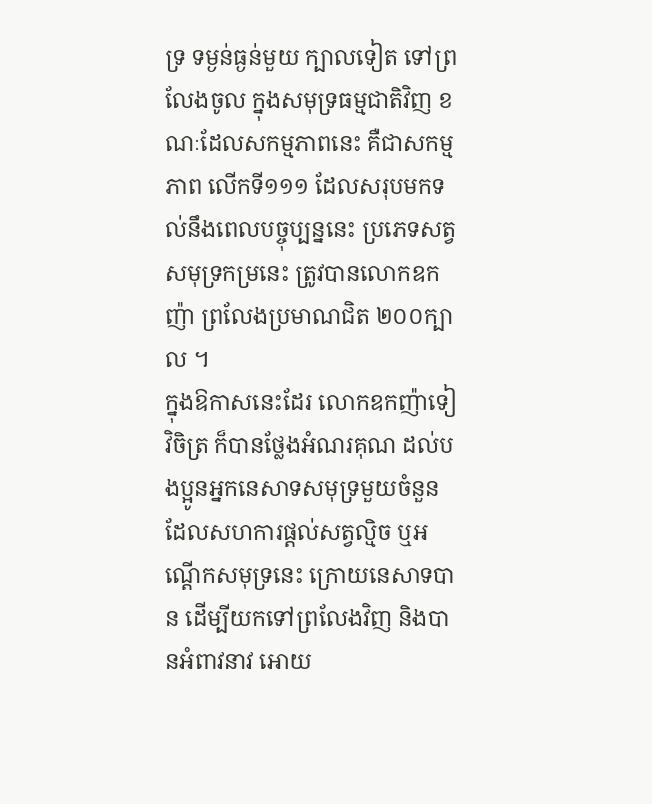ទ្រ ទម្ងន់ធ្ងន់មួយ ក្បាលទៀត ទៅព្រលែងចូល ក្នុងសមុទ្រធម្មជាតិវិញ ខណៈដែលសកម្មភាពនេះ គឺជាសកម្មភាព លើកទី១១១ ដែលសរុបមកទល់នឹងពេលបច្ចុប្បន្ននេះ ប្រភេទសត្វសមុទ្រកម្រនេះ ត្រូវបានលោកឧកញ៉ា ព្រលែងប្រមាណជិត ២០០ក្បាល ។
ក្នុងឱកាសនេះដែរ លោកឧកញ៉ាទៀ វិចិត្រ ក៏បានថ្លែងអំណរគុណ ដល់បងប្អូនអ្នកនេសាទសមុទ្រមួយចំនួន ដែលសហការផ្តល់សត្វល្មិច ឬអណ្តើកសមុទ្រនេះ ក្រោយនេសាទបាន ដើម្បីយកទៅព្រលែងវិញ និងបានអំពាវនាវ អោយ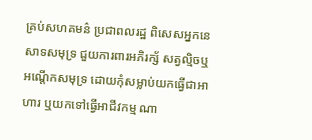គ្រប់សហគមន៌ ប្រជាពលរដ្ឋ ពិសេសអ្នកនេសាទសមុទ្រ ជួយការពារអភិរក្ស័ សត្វល្មិចឬអណ្តើកសមុទ្រ ដោយកុំសម្លាប់យកធ្វើជាអាហារ ឬយកទៅធ្វើអាជីវកម្ម ណា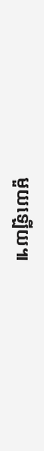មួយឡើយ៕